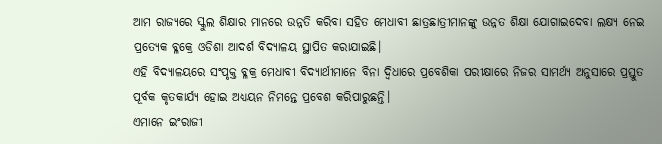ଆମ ରାଜ୍ୟରେ ସ୍କୁଲ ଶିକ୍ଷାର ମାନରେ ଉନ୍ନତି କରିବା ସହିତ ମେଧାବୀ ଛାତ୍ରଛାତ୍ରୀମାନଙ୍କୁ ଉନ୍ନତ ଶିକ୍ଷା ଯୋଗାଇଦେବା ଲକ୍ଷ୍ୟ ନେଇ ପ୍ରତ୍ୟେକ ବ୍ଳକ୍ରେ ଓଡିଶା ଆଦର୍ଶ ବିଦ୍ୟାଳୟ ସ୍ଥାପିତ କରାଯାଇଛି।
ଏହି ବିଦ୍ୟାଳୟରେ ସଂପୃକ୍ତ ବ୍ଳକ୍ର ମେଧାବୀ ବିଦ୍ୟାର୍ଥୀମାନେ ବିନା ଦ୍ବିଧାରେ ପ୍ରବେଶିକା ପରୀକ୍ଷାରେ ନିଜର ସାମର୍ଥ୍ୟ ଅନୁସାରେ ପ୍ରସ୍ତୁତ ପୂର୍ବକ କୃତକାର୍ଯ୍ୟ ହୋଇ ଅଧ୍ୟୟନ ନିମନ୍ତେ ପ୍ରବେଶ କରିପାରୁଛନ୍ତି।
ଏମାନେ ଇଂରାଜୀ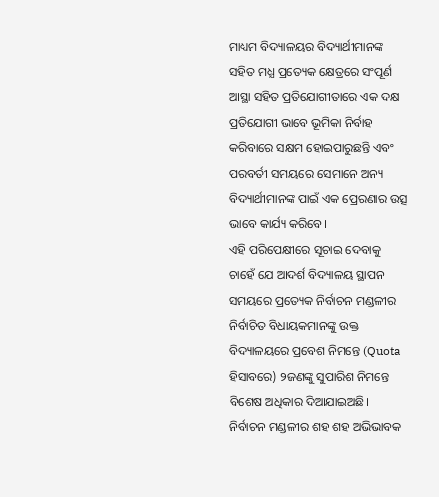ମାଧ୍ୟମ ବିଦ୍ୟାଳୟର ବିଦ୍ୟାର୍ଥୀମାନଙ୍କ ସହିତ ମଧ୍ଯ ପ୍ରତ୍ୟେକ କ୍ଷେତ୍ରରେ ସଂପୂର୍ଣ ଆସ୍ଥା ସହିତ ପ୍ରତିଯୋଗୀତାରେ ଏକ ଦକ୍ଷ ପ୍ରତିଯୋଗୀ ଭାବେ ଭୂମିକା ନିର୍ବାହ କରିବାରେ ସକ୍ଷମ ହୋଇପାରୁଛନ୍ତି ଏବଂ ପରବର୍ତୀ ସମୟରେ ସେମାନେ ଅନ୍ୟ ବିଦ୍ୟାର୍ଥୀମାନଙ୍କ ପାଇଁ ଏକ ପ୍ରେରଣାର ଉତ୍ସ ଭାବେ କାର୍ଯ୍ୟ କରିବେ।
ଏହି ପରିପେକ୍ଷୀରେ ସୂଚାଇ ଦେବାକୁ ଚାହେଁ ଯେ ଆଦର୍ଶ ବିଦ୍ୟାଳୟ ସ୍ଥାପନ ସମୟରେ ପ୍ରତ୍ୟେକ ନିର୍ବାଚନ ମଣ୍ଡଳୀର ନିର୍ବାଚିତ ବିଧାୟକମାନଙ୍କୁ ଉକ୍ତ ବିଦ୍ୟାଳୟରେ ପ୍ରବେଶ ନିମନ୍ତେ (Quota ହିସାବରେ) ୨ଜଣଙ୍କୁ ସୁପାରିଶ ନିମନ୍ତେ ବିଶେଷ ଅଧିକାର ଦିଆଯାଇଅଛି।
ନିର୍ବାଚନ ମଣ୍ଡଳୀର ଶହ ଶହ ଅଭିଭାବକ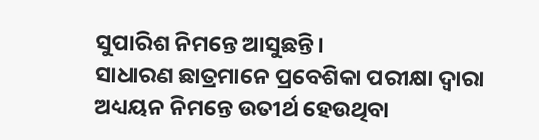ସୁପାରିଶ ନିମନ୍ତେ ଆସୁଛନ୍ତି।
ସାଧାରଣ ଛାତ୍ରମାନେ ପ୍ରବେଶିକା ପରୀକ୍ଷା ଦ୍ବାରା ଅଧ୍ୟୟନ ନିମନ୍ତେ ଉତୀର୍ଥ ହେଉଥିବା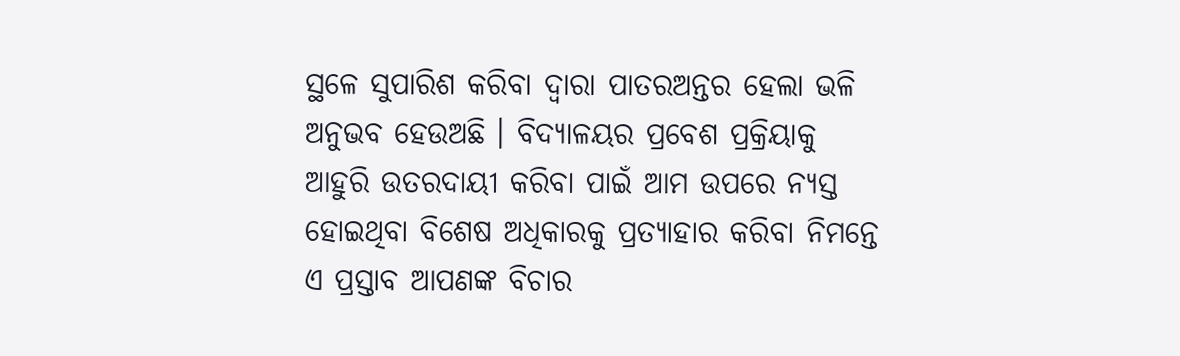ସ୍ଥଳେ ସୁପାରିଶ କରିବା ଦ୍ୱାରା ପାତରଅନ୍ତର ହେଲା ଭଳି ଅନୁଭବ ହେଉଅଛି । ବିଦ୍ୟାଳୟର ପ୍ରବେଶ ପ୍ରକ୍ରିୟାକୁ ଆହୁରି ଉତରଦାୟୀ କରିବା ପାଇଁ ଆମ ଉପରେ ନ୍ୟସ୍ତ ହୋଇଥିବା ବିଶେଷ ଅଧିକାରକୁ ପ୍ରତ୍ୟାହାର କରିବା ନିମନ୍ତେ ଏ ପ୍ରସ୍ତାବ ଆପଣଙ୍କ ବିଚାର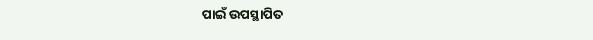ପାଇଁ ଉପସ୍ଥାପିତ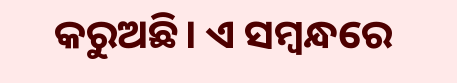କରୁଅଛି। ଏ ସମ୍ବନ୍ଧରେ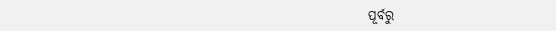ପୂର୍ବରୁ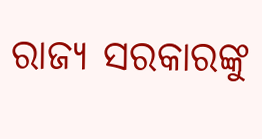ରାଜ୍ୟ ସରକାରଙ୍କୁ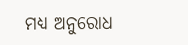ମଧ୍ଯ ଅନୁରୋଧ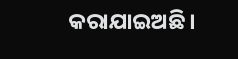କରାଯାଇଅଛି।